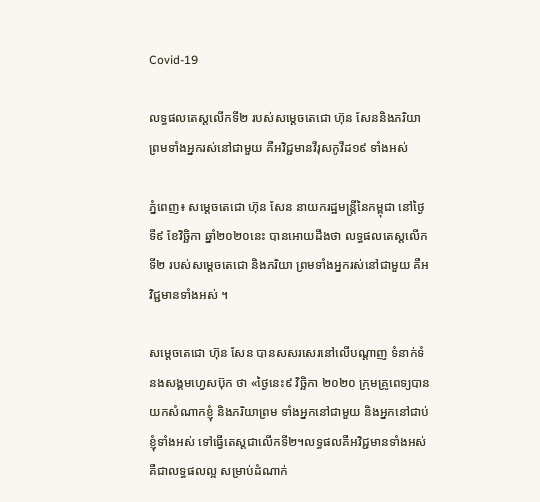Covid-19

លទ្ធផលតេស្ដលើកទី២ របស់សម្ដេចតេជោ ហ៊ុន សែននិងភរិយា ព្រមទាំងអ្នករស់នៅជាមួយ គឺអវិជ្ជមានវីរុសកូវីដ១៩ ទាំងអស់

ភ្នំពេញ៖ សម្ដេចតេជោ ហ៊ុន សែន នាយករដ្ឋមន្រ្តីនៃកម្ពុជា នៅថ្ងៃទី៩ ខែវិច្ឆិកា ឆ្នាំ២០២០នេះ បានអោយដឹងថា លទ្ធផលតេស្ដលើកទី២ របស់សម្ដេចតេជោ និងភរិយា ព្រមទាំងអ្នករស់នៅជាមួយ គឺអវិជ្ជមានទាំងអស់ ។

សម្ដេចតេជោ ហ៊ុន សែន បានសសរសេរនៅលើបណ្ដាញ ទំនាក់ទំនងសង្គមហ្វេសប៊ុក ថា «ថ្ងៃនេះ៩ វិច្ឆិកា ២០២០ ក្រុមគ្រូពេទ្យបានយកសំណាកខ្ញុំ និងភរិយាព្រម ទាំងអ្នកនៅជាមួយ និងអ្នកនៅជាប់ខ្ញុំទាំងអស់ ទៅធ្វើតេស្តជាលើកទី២។លទ្ធផលគឺអវិជ្ជមានទាំងអស់ គឺជាលទ្ធផលល្អ សម្រាប់ដំណាក់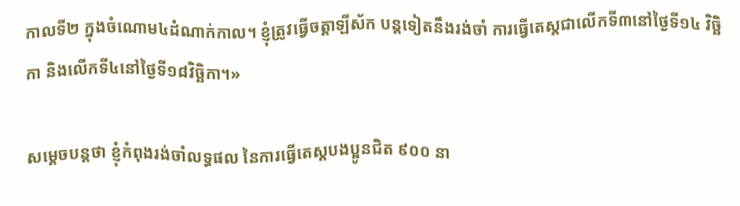កាលទី២ ក្នុងចំណោម៤ដំណាក់កាល។ ខ្ញុំត្រូវធ្វើចត្តាឡីស័ក បន្តទៀតនឹងរង់ចាំ ការធ្វើតេស្តជាលើកទី៣នៅថ្ងៃទី១៤ វិច្ឆិកា និងលើកទី៤នៅថ្ងៃទី១៨វិច្ឆិកា។»

សម្ដេចបន្តថា ខ្ញុំកំពុងរង់ចាំលទ្ធផល នៃការធ្វើតេស្តបងប្អូនជិត ៩០០ នា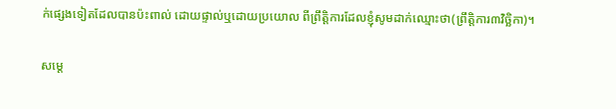ក់ផ្សេងទៀតដែលបានប៉ះពាល់ ដោយផ្ទាល់ឬដោយប្រយោល ពីព្រឹត្តិការដែលខ្ញុំសូមដាក់ឈ្មោះថា(ព្រឹត្តិការ៣វិច្ឆិកា)។

សម្ដេ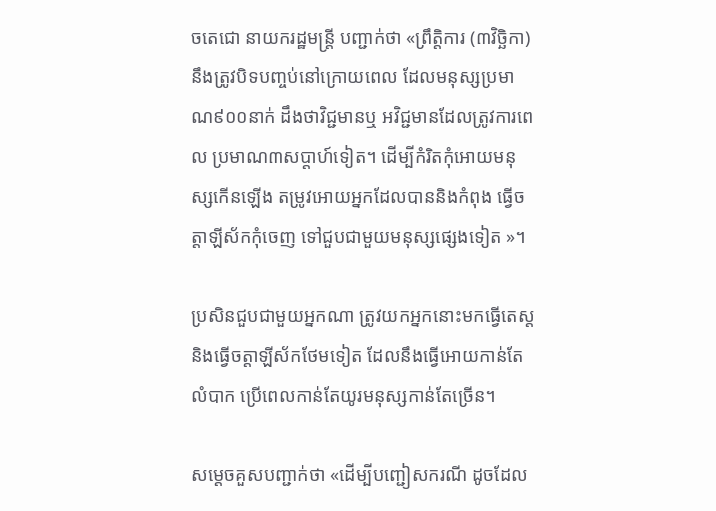ចតេជោ នាយករដ្ឋមន្រ្តី បញ្ជាក់ថា «ព្រឹត្តិការ (៣វិច្ឆិកា)នឹងត្រូវបិទបញ្ចប់នៅក្រោយពេល ដែលមនុស្សប្រមាណ៩០០នាក់ ដឹងថាវិជ្ជមានឬ អវិជ្ជមានដែលត្រូវការពេល ប្រមាណ៣សប្តាហ៍ទៀត។ ដើម្បីកំរិតកុំអោយមនុស្សកើនឡើង តម្រូវអោយអ្នកដែលបាននិងកំពុង ធ្វើចត្តាឡីស័កកុំចេញ ទៅជួបជាមួយមនុស្សផ្សេងទៀត »។

ប្រសិនជួបជាមួយអ្នកណា ត្រូវយកអ្នកនោះមកធ្វើតេស្ត និងធ្វើចត្តាឡីស័កថែមទៀត ដែលនឹងធ្វើអោយកាន់តែលំបាក ប្រើពេលកាន់តែយូរមនុស្សកាន់តែច្រើន។

សម្ដេចគួសបញ្ជាក់ថា «ដើម្បីបញ្ជៀសករណី ដូចដែល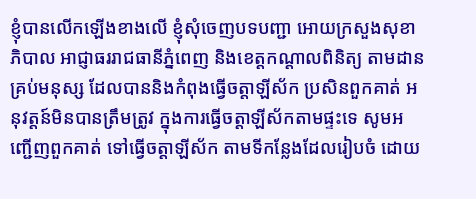ខ្ញុំបានលើកឡើងខាងលើ ខ្ញុំសុំចេញបទបញ្ជា អោយក្រសួងសុខាភិបាល អាជ្ញាធររាជធានីភ្នំពេញ និងខេត្តកណ្តាលពិនិត្យ តាមដានគ្រប់មនុស្ស ដែលបាននិងកំពុងធ្វើចត្តាឡីស័ក ប្រសិនពួកគាត់ អនុវត្តន៍មិនបានត្រឹមត្រូវ ក្នុងការធ្វើចត្តាឡីស័កតាមផ្ទះទេ សូមអញ្ជើញពួកគាត់ ទៅធ្វើចត្តាឡីស័ក តាមទីកន្លែងដែលរៀបចំ ដោយ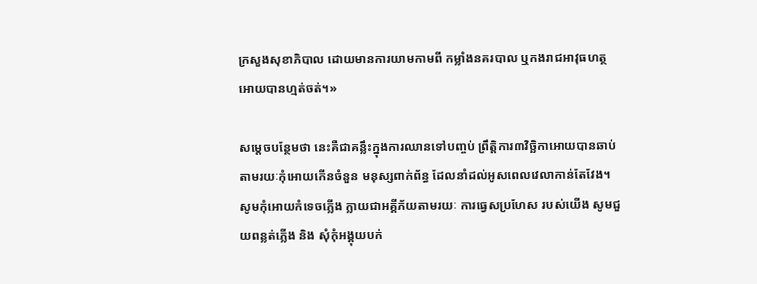ក្រសួងសុខាភិបាល ដោយមានការយាមកាមពី កម្លាំងនគរបាល ឬកងរាជអាវុធហត្ថ អោយបានហ្មត់ចត់។»

សម្ដេចបន្ថែមថា នេះគឺជាគន្លឹះក្នុងការឈានទៅបញ្ចប់ ព្រឹត្តិការ៣វិច្ឆិកាអោយបានឆាប់ តាមរយៈកុំអោយកើនចំនួន មនុស្សពាក់ព័ន្ធ ដែលនាំដល់អូសពេលវេលាកាន់តែវែង។ សូមកុំអោយកំទេចភ្លើង ក្លាយជាអគ្គីភ័យតាមរយៈ ការធ្វេសប្រហែស របស់យើង សូមជួយពន្លត់ភ្លើង និង សុំកុំអង្គុយបក់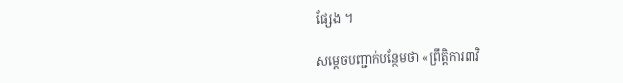ផ្សែង ។

សម្ដេចបញ្ជាក់បន្ថែមថា «ព្រឹត្តិការ៣វិ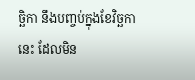ច្ឆិកា នឹងបញ្ចប់ក្នុងខែវិច្ឆកានេះ ដែលមិន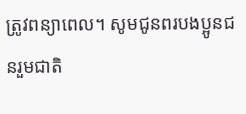ត្រូវពន្យាពេល។ សូមជូនពរបងប្អូនជនរួមជាតិ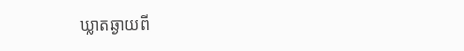ឃ្លាតឆ្ងាយពី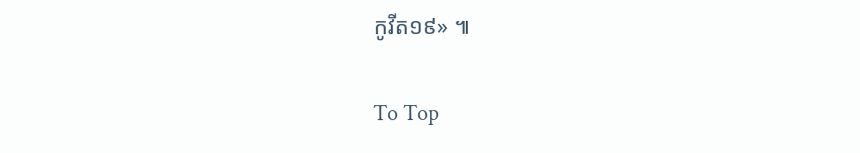កូវីត១៩» ៕

To Top